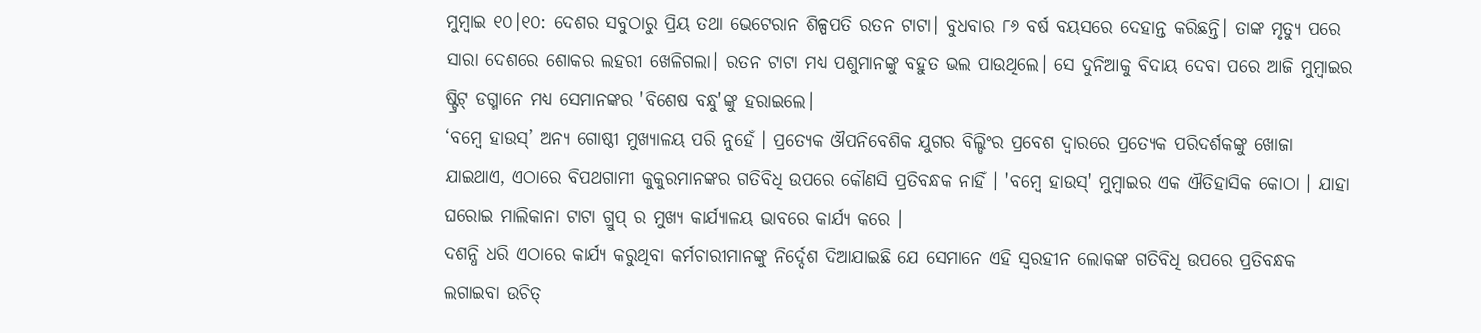ମୁମ୍ଵାଇ ୧୦।୧୦: ଦେଶର ସବୁଠାରୁ ପ୍ରିୟ ତଥା ଭେଟେରାନ ଶିଳ୍ପପତି ରତନ ଟାଟା। ବୁଧବାର ୮୬ ବର୍ଷ ବୟସରେ ଦେହାନ୍ତ କରିଛନ୍ତି। ତାଙ୍କ ମୃତ୍ୟୁ ପରେ ସାରା ଦେଶରେ ଶୋକର ଲହରୀ ଖେଳିଗଲା। ରତନ ଟାଟା ମଧ୍ୟ ପଶୁମାନଙ୍କୁ ବହୁତ ଭଲ ପାଉଥିଲେ। ସେ ଦୁନିଆକୁ ବିଦାୟ ଦେବା ପରେ ଆଜି ମୁମ୍ବାଇର ଷ୍ଟ୍ରିଟ୍ ଡଗ୍ମାନେ ମଧ୍ୟ ସେମାନଙ୍କର 'ବିଶେଷ ବନ୍ଧୁ'ଙ୍କୁ ହରାଇଲେ।
‘ବମ୍ବେ ହାଉସ୍’ ଅନ୍ୟ ଗୋଷ୍ଠୀ ମୁଖ୍ୟାଳୟ ପରି ନୁହେଁ । ପ୍ରତ୍ୟେକ ଔପନିବେଶିକ ଯୁଗର ବିଲ୍ଡିଂର ପ୍ରବେଶ ଦ୍ୱାରରେ ପ୍ରତ୍ୟେକ ପରିଦର୍ଶକଙ୍କୁ ଖୋଜା ଯାଇଥାଏ, ଏଠାରେ ବିପଥଗାମୀ କୁକୁରମାନଙ୍କର ଗତିବିଧି ଉପରେ କୌଣସି ପ୍ରତିବନ୍ଧକ ନାହିଁ । 'ବମ୍ବେ ହାଉସ୍' ମୁମ୍ବାଇର ଏକ ଐତିହାସିକ କୋଠା । ଯାହା ଘରୋଇ ମାଲିକାନା ଟାଟା ଗ୍ରୁପ୍ ର ମୁଖ୍ୟ କାର୍ଯ୍ୟାଳୟ ଭାବରେ କାର୍ଯ୍ୟ କରେ ।
ଦଶନ୍ଧି ଧରି ଏଠାରେ କାର୍ଯ୍ୟ କରୁଥିବା କର୍ମଚାରୀମାନଙ୍କୁ ନିର୍ଦ୍ଦେଶ ଦିଆଯାଇଛି ଯେ ସେମାନେ ଏହି ସ୍ୱରହୀନ ଲୋକଙ୍କ ଗତିବିଧି ଉପରେ ପ୍ରତିବନ୍ଧକ ଲଗାଇବା ଉଚିତ୍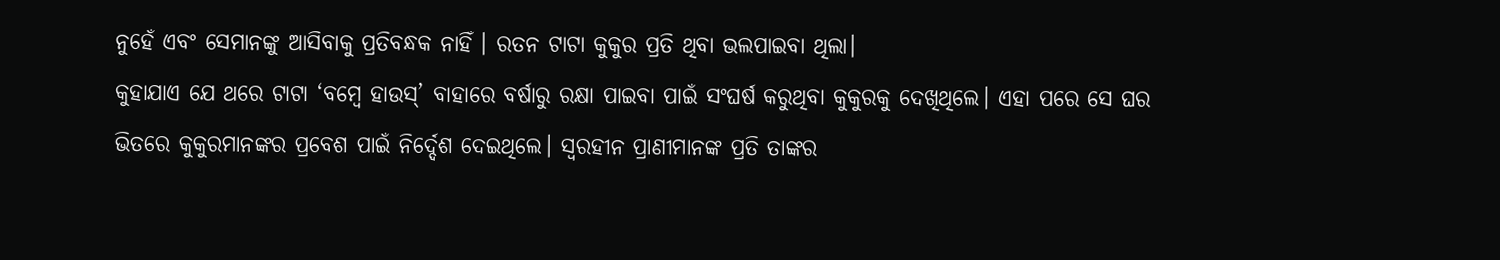ନୁହେଁ ଏବଂ ସେମାନଙ୍କୁ ଆସିବାକୁ ପ୍ରତିବନ୍ଧକ ନାହିଁ । ରତନ ଟାଟା କୁକୁର ପ୍ରତି ଥିବା ଭଲପାଇବା ଥିଲା।
କୁହାଯାଏ ଯେ ଥରେ ଟାଟା ‘ବମ୍ବେ ହାଉସ୍’ ବାହାରେ ବର୍ଷାରୁ ରକ୍ଷା ପାଇବା ପାଇଁ ସଂଘର୍ଷ କରୁଥିବା କୁକୁରକୁ ଦେଖିଥିଲେ। ଏହା ପରେ ସେ ଘର ଭିତରେ କୁକୁରମାନଙ୍କର ପ୍ରବେଶ ପାଇଁ ନିର୍ଦ୍ଦେଶ ଦେଇଥିଲେ। ସ୍ୱରହୀନ ପ୍ରାଣୀମାନଙ୍କ ପ୍ରତି ତାଙ୍କର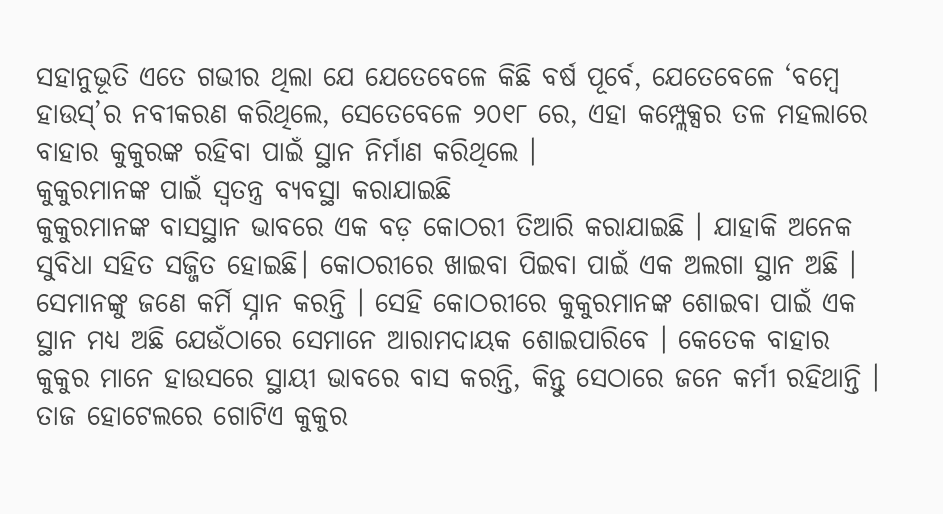ସହାନୁଭୂତି ଏତେ ଗଭୀର ଥିଲା ଯେ ଯେତେବେଳେ କିଛି ବର୍ଷ ପୂର୍ବେ, ଯେତେବେଳେ ‘ବମ୍ବେ ହାଉସ୍’ର ନବୀକରଣ କରିଥିଲେ, ସେତେବେଳେ ୨୦୧୮ ରେ, ଏହା କମ୍ପ୍ଲେକ୍ସର ତଳ ମହଲାରେ ବାହାର କୁକୁରଙ୍କ ରହିବା ପାଇଁ ସ୍ଥାନ ନିର୍ମାଣ କରିଥିଲେ ।
କୁକୁରମାନଙ୍କ ପାଇଁ ସ୍ୱତନ୍ତ୍ର ବ୍ୟବସ୍ଥା କରାଯାଇଛି
କୁକୁରମାନଙ୍କ ବାସସ୍ଥାନ ଭାବରେ ଏକ ବଡ଼ କୋଠରୀ ତିଆରି କରାଯାଇଛି । ଯାହାକି ଅନେକ ସୁବିଧା ସହିତ ସଜ୍ଜିତ ହୋଇଛି। କୋଠରୀରେ ଖାଇବା ପିଇବା ପାଇଁ ଏକ ଅଲଗା ସ୍ଥାନ ଅଛି । ସେମାନଙ୍କୁ ଜଣେ କର୍ମି ସ୍ନାନ କରନ୍ତି । ସେହି କୋଠରୀରେ କୁକୁରମାନଙ୍କ ଶୋଇବା ପାଇଁ ଏକ ସ୍ଥାନ ମଧ୍ୟ ଅଛି ଯେଉଁଠାରେ ସେମାନେ ଆରାମଦାୟକ ଶୋଇପାରିବେ । କେତେକ ବାହାର କୁକୁର ମାନେ ହାଉସରେ ସ୍ଥାୟୀ ଭାବରେ ବାସ କରନ୍ତି, କିନ୍ତୁ ସେଠାରେ ଜନେ କର୍ମୀ ରହିଥାନ୍ତି ।
ତାଜ ହୋଟେଲରେ ଗୋଟିଏ କୁକୁର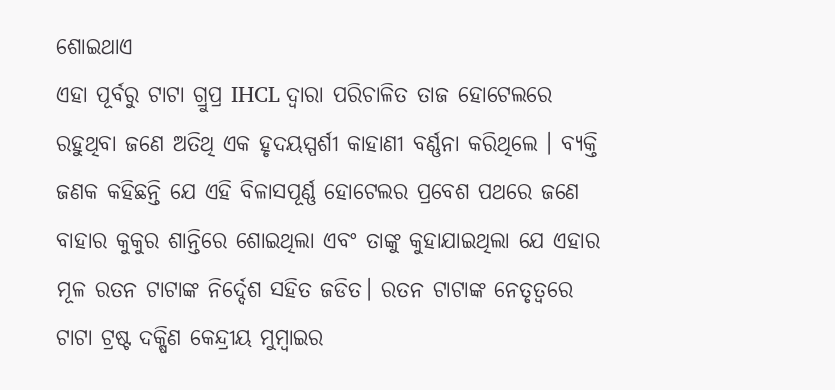ଶୋଇଥାଏ
ଏହା ପୂର୍ବରୁ ଟାଟା ଗ୍ରୁପ୍ର IHCL ଦ୍ୱାରା ପରିଚାଳିତ ତାଜ ହୋଟେଲରେ ରହୁଥିବା ଜଣେ ଅତିଥି ଏକ ହୃଦୟସ୍ପର୍ଶୀ କାହାଣୀ ବର୍ଣ୍ଣନା କରିଥିଲେ । ବ୍ୟକ୍ତି ଜଣକ କହିଛନ୍ତି ଯେ ଏହି ବିଳାସପୂର୍ଣ୍ଣ ହୋଟେଲର ପ୍ରବେଶ ପଥରେ ଜଣେ ବାହାର କୁକୁର ଶାନ୍ତିରେ ଶୋଇଥିଲା ଏବଂ ତାଙ୍କୁ କୁହାଯାଇଥିଲା ଯେ ଏହାର ମୂଳ ରତନ ଟାଟାଙ୍କ ନିର୍ଦ୍ଦେଶ ସହିତ ଜଡିତ। ରତନ ଟାଟାଙ୍କ ନେତୃତ୍ୱରେ ଟାଟା ଟ୍ରଷ୍ଟ ଦକ୍ଷିଣ କେନ୍ଦ୍ରୀୟ ମୁମ୍ବାଇର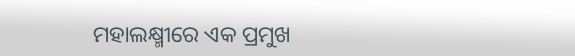ମହାଲକ୍ଷ୍ମୀରେ ଏକ ପ୍ରମୁଖ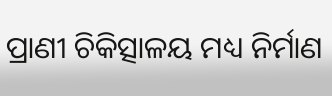ପ୍ରାଣୀ ଚିକିତ୍ସାଳୟ ମଧ୍ୟ ନିର୍ମାଣ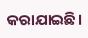କରାଯାଇଛି।